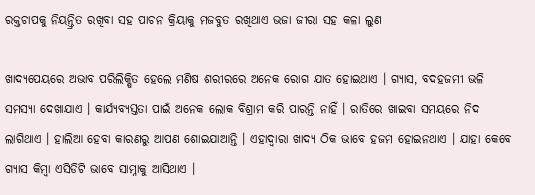ରକ୍ତଚାପକୁ ନିୟନ୍ତ୍ରିତ ରଖିବା ସହ ପାଚନ କ୍ରିୟାକୁ ମଜବୁତ ରଖିଥାଏ ଭଜା ଜୀରା ସହ କଳା ଲୁଣ

ଖାଦ୍ୟପେୟରେ ଅଭାବ ପରିଲିକ୍ଷିତ ହେଲେ ମଣିଷ ଶରୀରରେ ଅନେକ ରୋଗ ଯାତ ହୋଇଥାଏ । ଗ୍ୟାସ, ବଦହଜମୀ ଭଳି ସମସ୍ୟା ଦେଖାଯାଏ । କାର୍ଯ୍ୟବ୍ୟସ୍ତତା ପାଇଁ ଅନେକ ଲୋକ ବିଶ୍ରାମ କରି ପାରନ୍ତି ନାହିଁ । ରାତିରେ ଖାଇବା ସମୟରେ ନିଦ ଲାଗିଥାଏ । ହାଲିଆ ହେବା କାରଣରୁ ଆପଣ ଶୋଇଯାଆନ୍ତି । ଏହାଦ୍ୱାରା ଖାଦ୍ୟ ଠିକ ଭାବେ ହଜମ ହୋଇନଥାଏ । ଯାହା କେବେ ଗ୍ୟାସ କିମ୍ବା ଏସିଡିଟି ଭାବେ ସାମ୍ନାକୁ ଆସିଥାଏ ।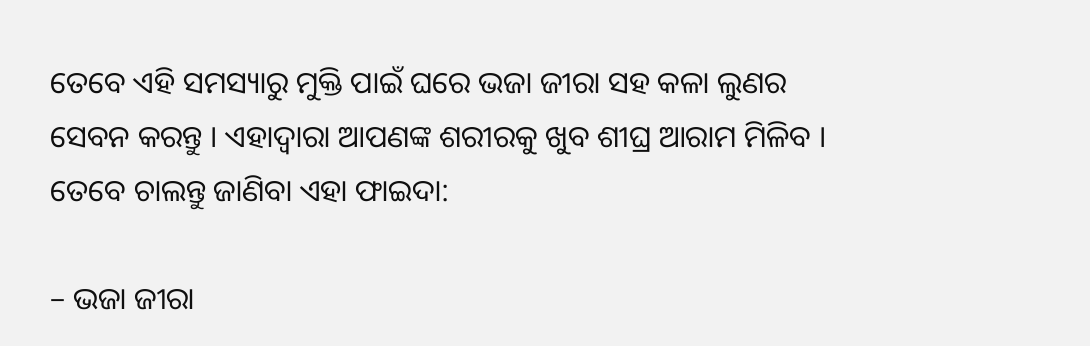ତେବେ ଏହି ସମସ୍ୟାରୁ ମୁକ୍ତି ପାଇଁ ଘରେ ଭଜା ଜୀରା ସହ କଳା ଲୁଣର ସେବନ କରନ୍ତୁ । ଏହାଦ୍ୱାରା ଆପଣଙ୍କ ଶରୀରକୁ ଖୁବ ଶୀଘ୍ର ଆରାମ ମିଳିବ । ତେବେ ଚାଲନ୍ତୁ ଜାଣିବା ଏହା ଫାଇଦା:

– ଭଜା ଜୀରା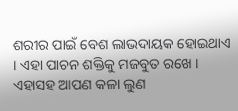ଶରୀର ପାଇଁ ବେଶ ଲାଭଦାୟକ ହୋଇଥାଏ । ଏହା ପାଚନ ଶକ୍ତିକୁ ମଜବୁତ ରଖେ । ଏହାସହ ଆପଣ କଳା ଲୁଣ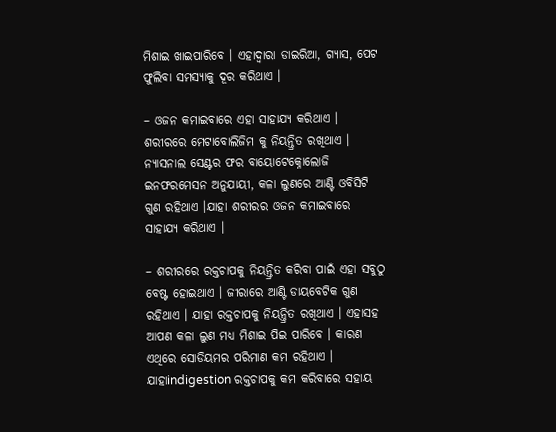ମିଶାଇ ଖାଇପାରିବେ । ଏହାଦ୍ୱାରା ଡାଇରିଆ, ଗ୍ୟାସ, ପେଟ ଫୁଲିବା ସମସ୍ୟାକୁ ଦୂର କରିଥାଏ ।

– ଓଜନ କମାଇବାରେ ଏହା ସାହାଯ୍ୟ କରିଥାଏ । ଶରୀରରେ ମେଟାବୋଲିଜିମ କୁ ନିୟନ୍ତ୍ରିତ ରଖିଥାଏ । ନ୍ୟାସନାଲ ସେଣ୍ଟର ଫର ବାୟୋଟେକ୍ନୋଲୋଜି ଇନଫରମେସନ ଅନୁଯାୟୀ, କଳା ଲୁଣରେ ଆଣ୍ଟି ଓବିସିଟି ଗୁଣ ରହିଥାଏ ।ଯାହା ଶରୀରର ଓଜନ କମାଇବାରେ ସାହାଯ୍ୟ କରିଥାଏ ।

– ଶରୀରରେ ରକ୍ତଚାପକୁ ନିୟନ୍ତ୍ରିତ କରିବା ପାଇଁ ଏହା ସବୁଠୁ ବେଷ୍ଟ ହୋଇଥାଏ । ଜୀରାରେ ଆଣ୍ଟି ଡାୟବେଟିକ ଗୁଣ ରହିଥାଏ । ଯାହା ରକ୍ତଚାପକୁ ନିୟନ୍ତ୍ରିତ ରଖିଥାଏ । ଏହାସହ ଆପଣ କଳା ଲୁଣ ମଧ୍ୟ ମିଶାଇ ପିଇ ପାରିବେ । କାରଣ ଏଥିରେ ସୋଡିୟମର ପରିମାଣ କମ ରହିଥାଏ । ଯାହାindigestion ରକ୍ତଚାପକୁ କମ କରିବାରେ ସହାୟ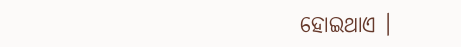ହୋଇଥାଏ ।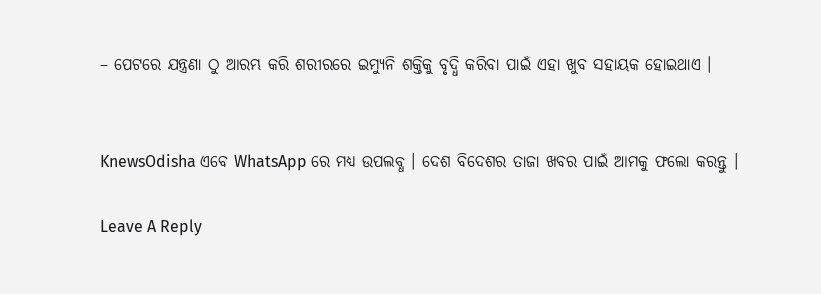– ପେଟରେ ଯନ୍ତ୍ରଣା ଠୁ ଆରମ୍ଭ କରି ଶରୀରରେ ଇମ୍ୟୁନି ଶକ୍ତିକୁ ବୃଦ୍ଧି କରିବା ପାଇଁ ଏହା ଖୁବ ସହାୟକ ହୋଇଥାଏ ।


KnewsOdisha ଏବେ WhatsApp ରେ ମଧ୍ୟ ଉପଲବ୍ଧ । ଦେଶ ବିଦେଶର ତାଜା ଖବର ପାଇଁ ଆମକୁ ଫଲୋ କରନ୍ତୁ ।

Leave A Reply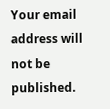Your email address will not be published.